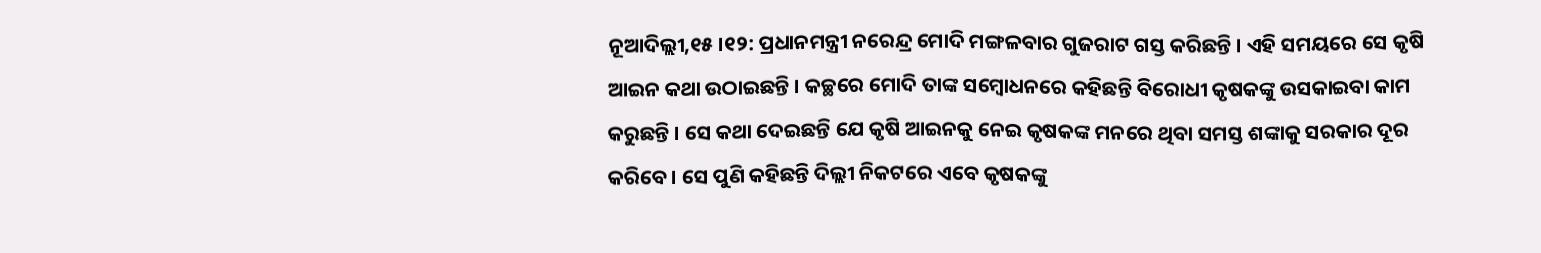ନୂଆଦିଲ୍ଲୀ,୧୫ ।୧୨: ପ୍ରଧାନମନ୍ତ୍ରୀ ନରେନ୍ଦ୍ର ମୋଦି ମଙ୍ଗଳବାର ଗୁଜରାଟ ଗସ୍ତ କରିଛନ୍ତି । ଏହି ସମୟରେ ସେ କୃଷି ଆଇନ କଥା ଉଠାଇଛନ୍ତି । କଚ୍ଛରେ ମୋଦି ତାଙ୍କ ସମ୍ବୋଧନରେ କହିଛନ୍ତି ବିରୋଧୀ କୃଷକଙ୍କୁ ଉସକାଇବା କାମ କରୁଛନ୍ତି । ସେ କଥା ଦେଇଛନ୍ତି ଯେ କୃଷି ଆଇନକୁ ନେଇ କୃଷକଙ୍କ ମନରେ ଥିବା ସମସ୍ତ ଶଙ୍କାକୁ ସରକାର ଦୂର କରିବେ । ସେ ପୁଣି କହିଛନ୍ତି ଦିଲ୍ଲୀ ନିକଟରେ ଏବେ କୃଷକଙ୍କୁ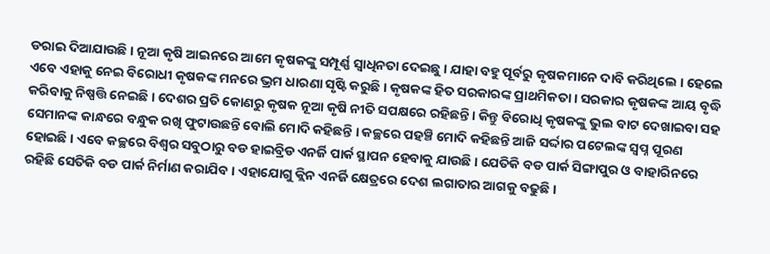ଡରାଇ ଦିଆଯାଉଛି । ନୂଆ କୃଷି ଆଇନରେ ଆମେ କୃଷକଙ୍କୁ ସମ୍ପୂର୍ଣ୍ଣ ସ୍ୱାଧିନତା ଦେଇଛୁ । ଯାହା ବହୁ ପୂର୍ବରୁ କୃଷକମାନେ ଦାବି କରିଥିଲେ । ହେଲେ ଏବେ ଏହାକୁ ନେଇ ବିରୋଧୀ କୃଷକଙ୍କ ମନରେ ଭ୍ରମ ଧାରଣା ସୃଷ୍ଟି କରୁଛି । କୃଷକଙ୍କ ହିତ ସରକାରଙ୍କ ପ୍ରାଥମିକତା । ସରକାର କୃଷକଙ୍କ ଆୟ ବୃଦ୍ଧି କରିବାକୁ ନିଷ୍ପତ୍ତି ନେଇଛି । ଦେଶର ପ୍ରତି କୋଣରୁ କୃଷକ ନୂଆ କୃଷି ନୀତି ସପକ୍ଷରେ ରହିଛନ୍ତି । କିନ୍ତୁ ବିରୋଧି କୃଷକଙ୍କୁ ଭୁଲ ବାଟ ଦେଖାଇବା ସହ ସେମାନଙ୍କ କାନ୍ଧରେ ବନ୍ଧୁକ ରଖି ଫୁଟାଉଛନ୍ତି ବୋଲି ମୋଦି କହିଛନ୍ତି । କଚ୍ଛରେ ପହଞ୍ଚି ମୋଦି କହିଛନ୍ତି ଆଜି ସର୍ଦ୍ଦାର ପଟେଲଙ୍କ ସ୍ୱପ୍ନ ପୂରଣ ହୋଇଛି । ଏବେ କଚ୍ଛରେ ବିଶ୍ୱର ସବୁଠାରୁ ବଡ ହାଇବ୍ରିଡ ଏନର୍ଜି ପାର୍କ ସ୍ଥାପନ ହେବାକୁ ଯାଉଛି । ଯେତିକି ବଡ ପାର୍କ ସିଙ୍ଗାପୁର ଓ ବାହାରିନରେ ରହିଛି ସେତିକି ବଡ ପାର୍କ ନିର୍ମାଣ କରାଯିବ । ଏହାଯୋଗୁ କ୍ଲିନ ଏନର୍ଜି କ୍ଷେତ୍ରରେ ଦେଶ ଲଗାତାର ଆଗକୁ ବଢୁଛି ।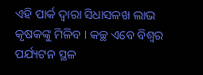ଏହି ପାର୍କ ଦ୍ୱାରା ସିଧାସଳଖ ଲାଭ କୃଷକଙ୍କୁ ମିଳିବ । କଚ୍ଛ ଏବେ ବିଶ୍ୱର ପର୍ଯ୍ୟଟନ ସ୍ଥଳ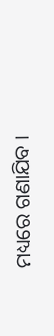ମଧ୍ୟରେ ଗଣାଯିବ ।